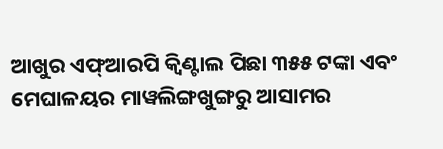ଆଖୁର ଏଫ୍ଆରପି କ୍ୱିଣ୍ଟାଲ ପିଛା ୩୫୫ ଟଙ୍କା ଏବଂ ମେଘାଳୟର ମାୱଲିଙ୍ଗଖୁଙ୍ଗରୁ ଆସାମର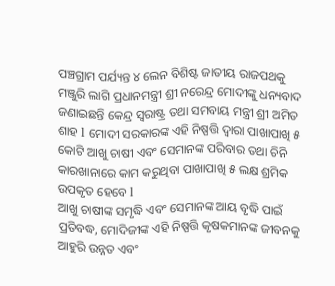ପଞ୍ଚଗ୍ରାମ ପର୍ଯ୍ୟନ୍ତ ୪ ଲେନ ବିଶିଷ୍ଟ ଜାତୀୟ ରାଜପଥକୁ ମଞ୍ଜୁରି ଲାଗି ପ୍ରଧାନମନ୍ତ୍ରୀ ଶ୍ରୀ ନରେନ୍ଦ୍ର ମୋଦୀଙ୍କୁ ଧନ୍ୟବାଦ ଜଣାଇଛନ୍ତି କେନ୍ଦ୍ର ସ୍ୱରାଷ୍ଟ୍ର ତଥା ସମବାୟ ମନ୍ତ୍ରୀ ଶ୍ରୀ ଅମିତ ଶାହ l ମୋଦୀ ସରକାରଙ୍କ ଏହି ନିଷ୍ପତ୍ତି ଦ୍ୱାରା ପାଖାପାଖି ୫ କୋଟି ଆଖୁ ଚାଷୀ ଏବଂ ସେମାନଙ୍କ ପରିବାର ତଥା ଚିନି କାରଖାନାରେ କାମ କରୁଥିବା ପାଖାପାଖି ୫ ଲକ୍ଷ ଶ୍ରମିକ ଉପକୃତ ହେବେ l
ଆଖୁ ଚାଷୀଙ୍କ ସମୃଦ୍ଧି ଏବଂ ସେମାନଙ୍କ ଆୟ ବୃଦ୍ଧି ପାଇଁ ପ୍ରତିବଦ୍ଧ, ମୋଦିଜୀଙ୍କ ଏହି ନିଷ୍ପତ୍ତି କୃଷକମାନଙ୍କ ଜୀବନକୁ ଆହୁରି ଉନ୍ନତ ଏବଂ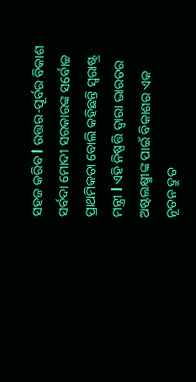ସହଜ କରିବ l ଉତ୍ତର-ପୂର୍ବର ବିକାଶ ସର୍ବଦା ମୋଦୀ ସରକାରଙ୍କ ସର୍ବୋଚ୍ଚ ପ୍ରାଥମିକତା ବୋଲି କହିଛନ୍ତି ସ୍ୱରାଷ୍ଟ୍ର ମନ୍ତ୍ରୀ l ଏହି ନିଷ୍ପତ୍ତି ଦ୍ୱାରା ଭାରତର ଅଷ୍ଟଲକ୍ଷ୍ମୀଙ୍କ ପାଇଁ ବିକାଶର ଏକ ନୂତନ ଦ୍ରୁତ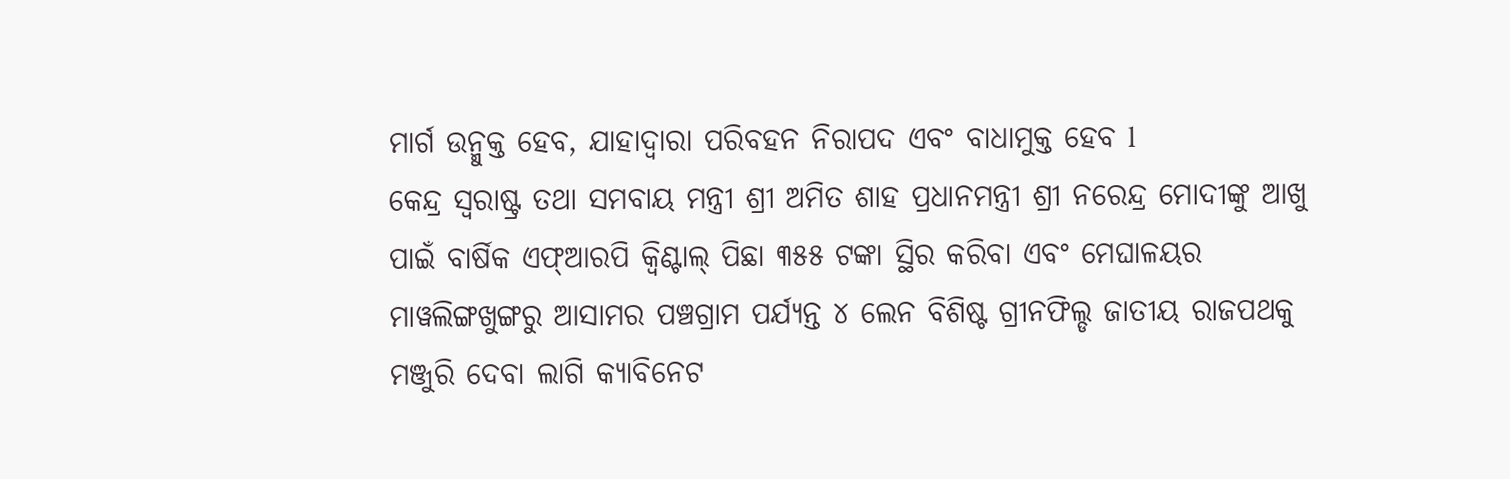ମାର୍ଗ ଉନ୍ମୁକ୍ତ ହେବ, ଯାହାଦ୍ୱାରା ପରିବହନ ନିରାପଦ ଏବଂ ବାଧାମୁକ୍ତ ହେବ l
କେନ୍ଦ୍ର ସ୍ୱରାଷ୍ଟ୍ର ତଥା ସମବାୟ ମନ୍ତ୍ରୀ ଶ୍ରୀ ଅମିତ ଶାହ ପ୍ରଧାନମନ୍ତ୍ରୀ ଶ୍ରୀ ନରେନ୍ଦ୍ର ମୋଦୀଙ୍କୁ ଆଖୁ ପାଇଁ ବାର୍ଷିକ ଏଫ୍ଆରପି କ୍ୱିଣ୍ଟାଲ୍ ପିଛା ୩୫୫ ଟଙ୍କା ସ୍ଥିର କରିବା ଏବଂ ମେଘାଳୟର ମାୱଲିଙ୍ଗଖୁଙ୍ଗରୁ ଆସାମର ପଞ୍ଚଗ୍ରାମ ପର୍ଯ୍ୟନ୍ତ ୪ ଲେନ ବିଶିଷ୍ଟ ଗ୍ରୀନଫିଲ୍ଡ ଜାତୀୟ ରାଜପଥକୁ ମଞ୍ଜୁରି ଦେବା ଲାଗି କ୍ୟାବିନେଟ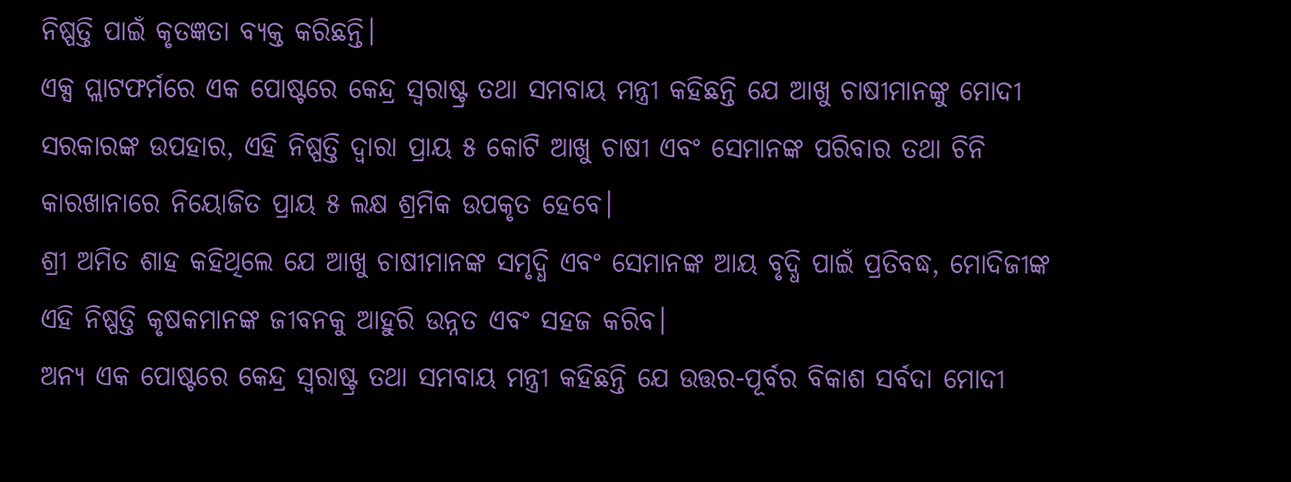ନିଷ୍ପତ୍ତି ପାଇଁ କୃତଜ୍ଞତା ବ୍ୟକ୍ତ କରିଛନ୍ତି।
ଏକ୍ସ ପ୍ଲାଟଫର୍ମରେ ଏକ ପୋଷ୍ଟରେ କେନ୍ଦ୍ର ସ୍ୱରାଷ୍ଟ୍ର ତଥା ସମବାୟ ମନ୍ତ୍ରୀ କହିଛନ୍ତି ଯେ ଆଖୁ ଚାଷୀମାନଙ୍କୁ ମୋଦୀ ସରକାରଙ୍କ ଉପହାର, ଏହି ନିଷ୍ପତ୍ତି ଦ୍ୱାରା ପ୍ରାୟ ୫ କୋଟି ଆଖୁ ଚାଷୀ ଏବଂ ସେମାନଙ୍କ ପରିବାର ତଥା ଚିନି କାରଖାନାରେ ନିୟୋଜିତ ପ୍ରାୟ ୫ ଲକ୍ଷ ଶ୍ରମିକ ଉପକୃତ ହେବେ।
ଶ୍ରୀ ଅମିତ ଶାହ କହିଥିଲେ ଯେ ଆଖୁ ଚାଷୀମାନଙ୍କ ସମୃଦ୍ଧି ଏବଂ ସେମାନଙ୍କ ଆୟ ବୃଦ୍ଧି ପାଇଁ ପ୍ରତିବଦ୍ଧ, ମୋଦିଜୀଙ୍କ ଏହି ନିଷ୍ପତ୍ତି କୃଷକମାନଙ୍କ ଜୀବନକୁ ଆହୁରି ଉନ୍ନତ ଏବଂ ସହଜ କରିବ।
ଅନ୍ୟ ଏକ ପୋଷ୍ଟରେ କେନ୍ଦ୍ର ସ୍ୱରାଷ୍ଟ୍ର ତଥା ସମବାୟ ମନ୍ତ୍ରୀ କହିଛନ୍ତି ଯେ ଉତ୍ତର-ପୂର୍ବର ବିକାଶ ସର୍ବଦା ମୋଦୀ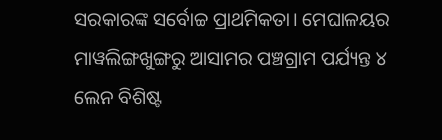ସରକାରଙ୍କ ସର୍ବୋଚ୍ଚ ପ୍ରାଥମିକତା। ମେଘାଳୟର ମାୱଲିଙ୍ଗଖୁଙ୍ଗରୁ ଆସାମର ପଞ୍ଚଗ୍ରାମ ପର୍ଯ୍ୟନ୍ତ ୪ ଲେନ ବିଶିଷ୍ଟ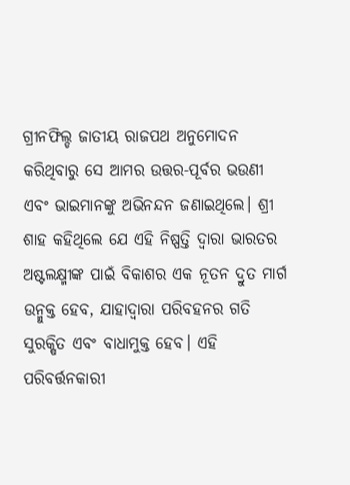ଗ୍ରୀନଫିଲ୍ଡ ଜାତୀୟ ରାଜପଥ ଅନୁମୋଦନ କରିଥିବାରୁ ସେ ଆମର ଉତ୍ତର-ପୂର୍ବର ଭଉଣୀ ଏବଂ ଭାଇମାନଙ୍କୁ ଅଭିନନ୍ଦନ ଜଣାଇଥିଲେ। ଶ୍ରୀ ଶାହ କହିଥିଲେ ଯେ ଏହି ନିଷ୍ପତ୍ତି ଦ୍ୱାରା ଭାରତର ଅଷ୍ଟଲକ୍ଷ୍ମୀଙ୍କ ପାଇଁ ବିକାଶର ଏକ ନୂତନ ଦ୍ରୁତ ମାର୍ଗ ଉନ୍ମୁକ୍ତ ହେବ, ଯାହାଦ୍ୱାରା ପରିବହନର ଗତି ସୁରକ୍ଷିତ ଏବଂ ବାଧାମୁକ୍ତ ହେବ। ଏହି ପରିବର୍ତ୍ତନକାରୀ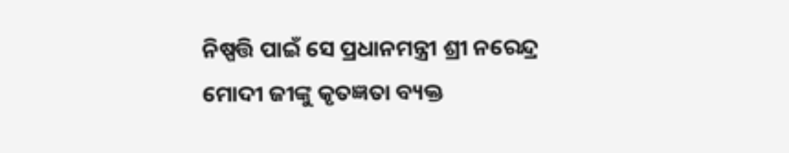ନିଷ୍ପତ୍ତି ପାଇଁ ସେ ପ୍ରଧାନମନ୍ତ୍ରୀ ଶ୍ରୀ ନରେନ୍ଦ୍ର ମୋଦୀ ଜୀଙ୍କୁ କୃତଜ୍ଞତା ବ୍ୟକ୍ତ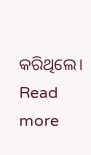କରିଥିଲେ।
Read more